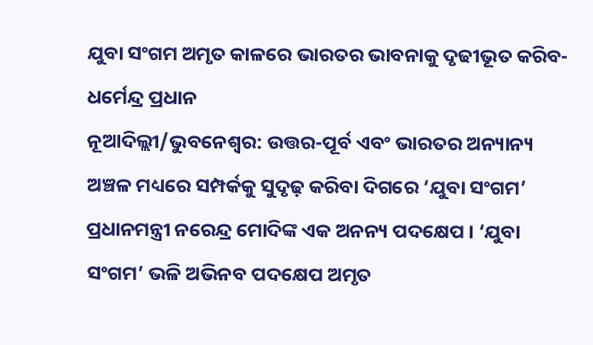ଯୁବା ସଂଗମ ଅମୃତ କାଳରେ ଭାରତର ଭାବନାକୁ ଦୃଢୀଭୂତ କରିବ- ଧର୍ମେନ୍ଦ୍ର ପ୍ରଧାନ
ନୂଆଦିଲ୍ଲୀ/ଭୁବନେଶ୍ୱର: ଉତ୍ତର-ପୂର୍ବ ଏବଂ ଭାରତର ଅନ୍ୟାନ୍ୟ ଅଞ୍ଚଳ ମଧ୍ୟରେ ସମ୍ପର୍କକୁ ସୁଦୃଢ଼ କରିବା ଦିଗରେ ‘ଯୁବା ସଂଗମ’ ପ୍ରଧାନମନ୍ତ୍ରୀ ନରେନ୍ଦ୍ର ମୋଦିଙ୍କ ଏକ ଅନନ୍ୟ ପଦକ୍ଷେପ । ‘ଯୁବା ସଂଗମ’ ଭଳି ଅଭିନବ ପଦକ୍ଷେପ ଅମୃତ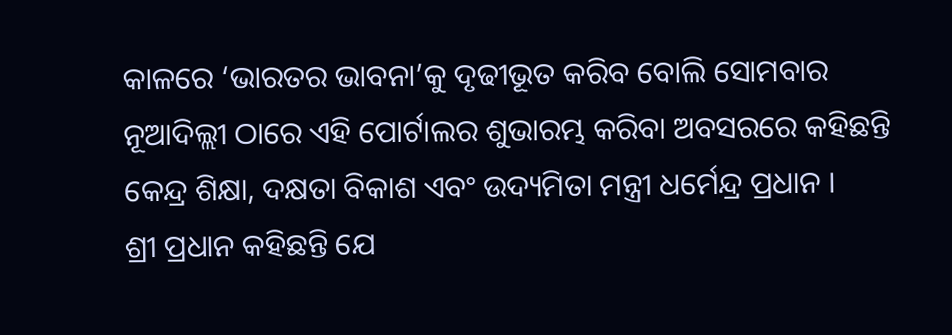କାଳରେ ‘ଭାରତର ଭାବନା’କୁ ଦୃଢୀଭୂତ କରିବ ବୋଲି ସୋମବାର ନୂଆଦିଲ୍ଲୀ ଠାରେ ଏହି ପୋର୍ଟାଲର ଶୁଭାରମ୍ଭ କରିବା ଅବସରରେ କହିଛନ୍ତି କେନ୍ଦ୍ର ଶିକ୍ଷା, ଦକ୍ଷତା ବିକାଶ ଏବଂ ଉଦ୍ୟମିତା ମନ୍ତ୍ରୀ ଧର୍ମେନ୍ଦ୍ର ପ୍ରଧାନ ।
ଶ୍ରୀ ପ୍ରଧାନ କହିଛନ୍ତି ଯେ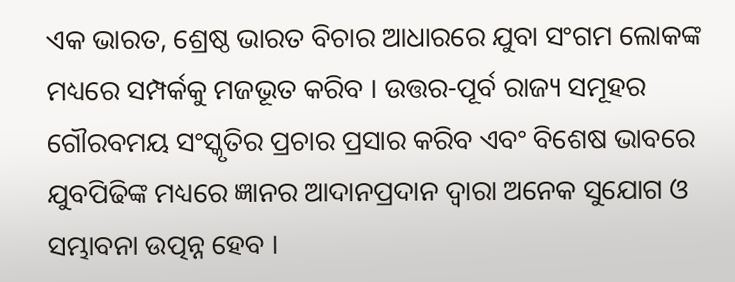ଏକ ଭାରତ, ଶ୍ରେଷ୍ଠ ଭାରତ ବିଚାର ଆଧାରରେ ଯୁବା ସଂଗମ ଲୋକଙ୍କ ମଧ୍ୟରେ ସମ୍ପର୍କକୁ ମଜଭୂତ କରିବ । ଉତ୍ତର-ପୂର୍ବ ରାଜ୍ୟ ସମୂହର ଗୌରବମୟ ସଂସ୍କୃତିର ପ୍ରଚାର ପ୍ରସାର କରିବ ଏବଂ ବିଶେଷ ଭାବରେ ଯୁବପିଢିଙ୍କ ମଧ୍ୟରେ ଜ୍ଞାନର ଆଦାନପ୍ରଦାନ ଦ୍ୱାରା ଅନେକ ସୁଯୋଗ ଓ ସମ୍ଭାବନା ଉତ୍ପନ୍ନ ହେବ ।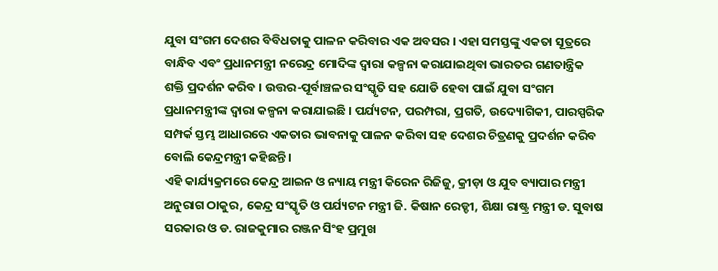ଯୁବା ସଂଗମ ଦେଶର ବିବିଧତାକୁ ପାଳନ କରିବାର ଏକ ଅବସର । ଏହା ସମସ୍ତଙ୍କୁ ଏକତା ସୂତ୍ରରେ ବାନ୍ଧିବ ଏବଂ ପ୍ରଧାନମନ୍ତ୍ରୀ ନରେନ୍ଦ୍ର ମୋଦିଙ୍କ ଦ୍ୱାରା କଳ୍ପନା କରାଯାଇଥିବା ଭାରତର ଗଣତାନ୍ତ୍ରିକ ଶକ୍ତି ପ୍ରଦର୍ଶନ କରିବ । ଉତ୍ତର-ପୂର୍ବାଞ୍ଚଳର ସଂସ୍କୃତି ସହ ଯୋଡି ହେବା ପାଇଁ ଯୁବା ସଂଗମ ପ୍ରଧାନମନ୍ତ୍ରୀଙ୍କ ଦ୍ୱାରା କଳ୍ପନା କରାଯାଇଛି । ପର୍ଯ୍ୟଟନ, ପରମ୍ପରା, ପ୍ରଗତି, ଉଦ୍ୟୋଗିକୀ, ପାରସ୍ପରିକ ସମ୍ପର୍କ ସ୍ତମ୍ଭ ଆଧାରରେ ଏକତାର ଭାବନାକୁ ପାଳନ କରିବା ସହ ଦେଶର ଚିତ୍ରଣକୁ ପ୍ରଦର୍ଶନ କରିବ ବୋଲି କେନ୍ଦ୍ରମନ୍ତ୍ରୀ କହିଛନ୍ତି ।
ଏହି କାର୍ଯ୍ୟକ୍ରମରେ କେନ୍ଦ୍ର ଆଇନ ଓ ନ୍ୟାୟ ମନ୍ତ୍ରୀ କିରେନ ରିଜିଜୁ, କ୍ରୀଡ଼ା ଓ ଯୁବ ବ୍ୟାପାର ମନ୍ତ୍ରୀ ଅନୁରାଗ ଠାକୁର, କେନ୍ଦ୍ର ସଂସ୍କୃତି ଓ ପର୍ଯ୍ୟଟନ ମନ୍ତ୍ରୀ ଜି. କିଷାନ ରେଡ୍ଡୀ, ଶିକ୍ଷା ରାଷ୍ଟ୍ର ମନ୍ତ୍ରୀ ଡ. ସୁବାଷ ସରକାର ଓ ଡ. ରାଜକୁମାର ରଞ୍ଜନ ସିଂହ ପ୍ରମୁଖ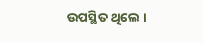ଉପସ୍ଥିତ ଥିଲେ ।